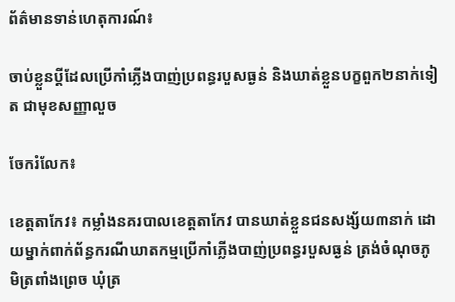ព័ត៌មានទាន់ហេតុការណ៍៖

ចាប់ខ្លួនប្តីដែលប្រើកាំភ្លើងបាញ់ប្រពន្ធរបួសធ្ងន់ និងឃាត់ខ្លួនបក្ខពួក២នាក់ទៀត ជាមុខសញ្ញាលួច

ចែករំលែក៖

ខេត្តតាកែវ៖ កម្លាំងនគរបាលខេត្តតាកែវ បានឃាត់ខ្លួនជនសង្ស័យ៣នាក់ ដោយម្នាក់ពាក់ព័ន្ធករណីឃាតកម្មប្រើកាំភ្លើងបាញ់ប្រពន្ធរបួសធ្ងន់ ត្រង់ចំណុចភូមិត្រពាំងព្រេច ឃុំត្រ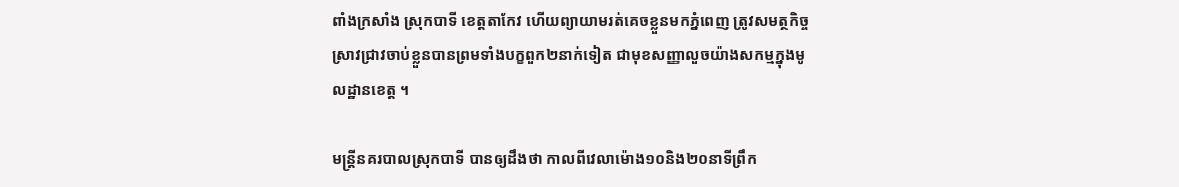ពាំងក្រសាំង ស្រុកបាទី ខេត្តតាកែវ ហើយព្យាយាមរត់គេចខ្លួនមកភ្នំពេញ ត្រូវសមត្ថកិច្ចស្រាវជ្រាវចាប់ខ្លួនបានព្រមទាំងបក្ខពួក២នាក់ទៀត ជាមុខសញ្ញាលួចយ៉ាងសកម្មក្នុងមូលដ្ឋានខេត្ត ។

មន្រ្តីនគរបាលស្រុកបាទី បានឲ្យដឹងថា កាលពីវេលាម៉ោង១០និង២០នាទីព្រឹក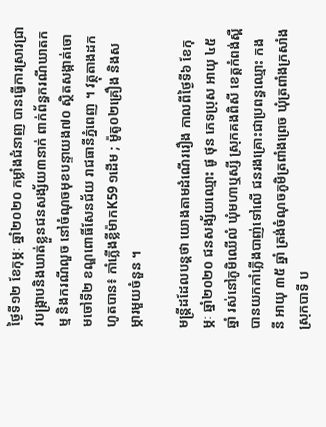ថ្ងៃទី១២ ខែកុម្ភៈ ឆ្នាំ២០២០ កម្លាំងជំនាញ បានធ្វើការស្រាវជ្រាវបង្ក្រាបនិងឃាត់ខ្លួនជនសង្ស័យ៣នាក់ ពាក់ព័ន្ធករណីឃាតកម្ម និងករណីលួច នៅចំណុចមុខបន្ទាយង៧០ ស្ថិតសង្កាត់ចោមចៅទី២ ខណ្ឌពោធិ៍សែនជ័យ រាជធានីភ្នំពេញ ។ វត្ថុតាងដកហូតបាន៖ កាំភ្លើងខ្លីម៉ាកK59 ១ដើម ; ម៉ូតូ០២គ្រឿង និងសម្ភារមួយចំនួន ។

មន្រ្តីដដែលបន្តថា យោងតាមដំណើររឿង កាលពីថ្ងៃទី៦ ខែកុម្ភៈ ឆ្នាំ២០២០ ជនសង្ស័យឈ្មោះ ផូ ថុន ភេទប្រុស អាយុ ៤៥ ឆ្នាំ រស់នៅភូមិឈើលំ ឃុំមហាឬស្សី ស្រុកគងពិសី ខេត្តកំពង់ស្ពឺ បានយកកាំភ្លើងបាញ់ទៅលើ ជនរងគ្រោះជាប្រពន្ធឈ្មោះ កង នី អាយុ ៣៥ ឆ្នាំ ត្រង់ចំណុចភូមិត្រពាំងព្រេច ឃុំត្រពាំងក្រសាំង ស្រុកបាទី ប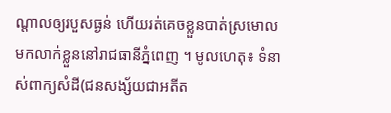ណ្ដាលឲ្យរបួសធ្ងន់ ហើយរត់គេចខ្លួនបាត់ស្រមោល មកលាក់ខ្លួននៅរាជធានីភ្នំពេញ ។ មូលហេតុ៖ ទំនាស់ពាក្យសំដី(ជនសង្ស័យជាអតីត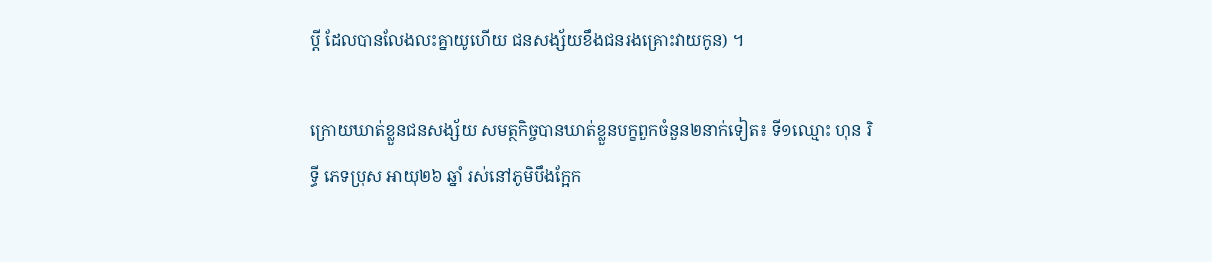ប្តី ដែលបានលែងលះគ្នាយូហើយ ជនសង្ស័យខឹងជនរងគ្រោះវាយកូន) ។

ក្រោយឃាត់ខ្លួនជនសង្ស័យ សមត្ថកិច្ចបានឃាត់ខ្លួនបក្ខពួកចំនួន២នាក់ទៀត៖ ទី១ឈ្មោះ ហុន រិទ្ធី ភេទប្រុស អាយុ២៦ ឆ្នាំ រស់នៅភូមិបឹងក្អែក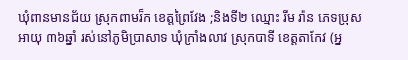ឃុំពានមានជ័យ ស្រុកពាមរ៏ក ខេត្តព្រៃវែង ;និងទី២ ឈ្មោះ រីម រ៉ាន ភេទប្រុស អាយុ ៣៦ឆ្នាំ រស់នៅភូមិប្រាសាទ ឃុំក្រាំងលាវ ស្រុកបាទី ខេត្តតាកែវ (អ្ន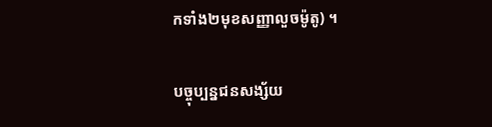កទាំង២មុខសញ្ញាលួចម៉ូតូ) ។

បច្ចុប្បន្នជនសង្ស័យ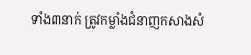ទាំង៣នាក់ ត្រូវកម្លាំងជំនាញកសាងសំ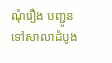ណុំរឿង បញ្ជូនទៅសាលាដំបូង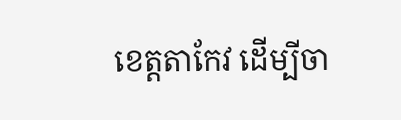ខេត្តតាកែវ ដើម្បីចា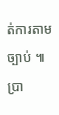ត់ការតាមច្បាប់ ៕ ប្រា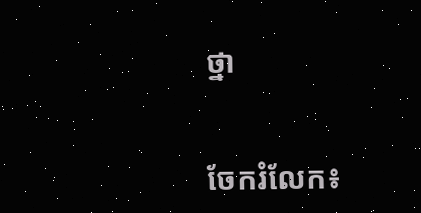ថ្នា


ចែករំលែក៖